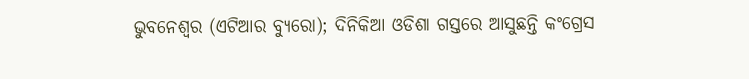ଭୁବନେଶ୍ୱର (ଏଟିଆର ବ୍ୟୁରୋ); ଦିନିକିଆ ଓଡିଶା ଗସ୍ତରେ ଆସୁଛନ୍ତି କଂଗ୍ରେସ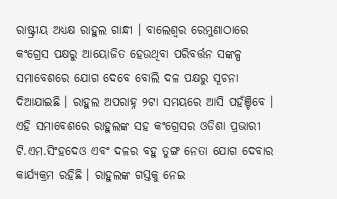ରାଷ୍ଟ୍ରୀୟ ଅଧ୍ୟକ୍ଷ ରାହୁଲ ଗାନ୍ଧୀ । ବାଲେଶ୍ୱର ରେମୁଣାଠାରେ କଂଗ୍ରେସ ପକ୍ଷରୁ ଆୟୋଜିତ ହେଉଥିବା ପରିବର୍ତ୍ତନ ସଙ୍କଳ୍ପ ସମାବେଶରେ ଯୋଗ ଦେବେ ବୋଲି ଦଳ ପକ୍ଷରୁ ସୂଚନା ଦିଆଯାଇଛି । ରାହୁଲ ଅପରାହ୍ନ ୨ଟା ସମୟରେ ଆସି ପହଁଞ୍ଚିବେ । ଏହି ସମାବେଶରେ ରାହୁଲଙ୍କ ସହ କଂଗ୍ରେସର ଓଡିଶା ପ୍ରଭାରୀ ଟି.ଏମ.ସିଂହଦେଓ ଏବଂ ଦଳର ବହୁ ତୁଙ୍ଗ ନେତା ଯୋଗ ଦେବାର କାର୍ଯ୍ୟକ୍ରମ ରହିଛି । ରାହୁଲଙ୍କ ଗସ୍ତକୁ ନେଇ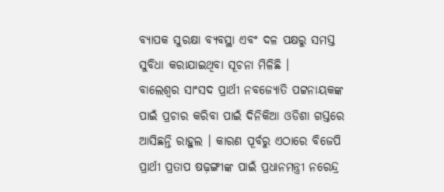ବ୍ୟାପକ ସୁରକ୍ଷା ବ୍ୟବସ୍ଥା ଏବଂ ଦଳ ପକ୍ଷରୁ ସମସ୍ତ ସୁବିଧା କରାଯାଇଥିବା ସୂଚନା ମିଳିଛି ।
ବାଲେଶ୍ୱର ସାଂସଦ ପ୍ରାର୍ଥୀ ନବଜ୍ୟୋତି ପଟ୍ଟନାୟକଙ୍କ ପାଇଁ ପ୍ରଚାର କରିବା ପାଇଁ ଦିନିକିଆ ଓଡିଶା ଗସ୍ତରେ ଆସିଛନ୍ତି ରାହୁଲ । କାରଣ ପୂର୍ବରୁ ଏଠାରେ ବିଜେପି ପ୍ରାର୍ଥୀ ପ୍ରତାପ ଷଢ଼ଙ୍ଗୀଙ୍କ ପାଇଁ ପ୍ରଧାନମନ୍ତ୍ରୀ ନରେନ୍ଦ୍ର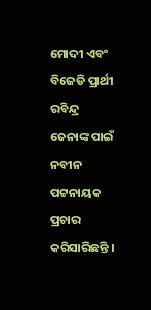ମୋଦୀ ଏବଂ ବିଜେଡି ପ୍ରାର୍ଥୀ ରବିନ୍ଦ୍ର ଜେନାଙ୍କ ପାଇଁ ନବୀନ ପଟ୍ଟନାୟକ ପ୍ରଚାର କରିସାରିଛନ୍ତି ।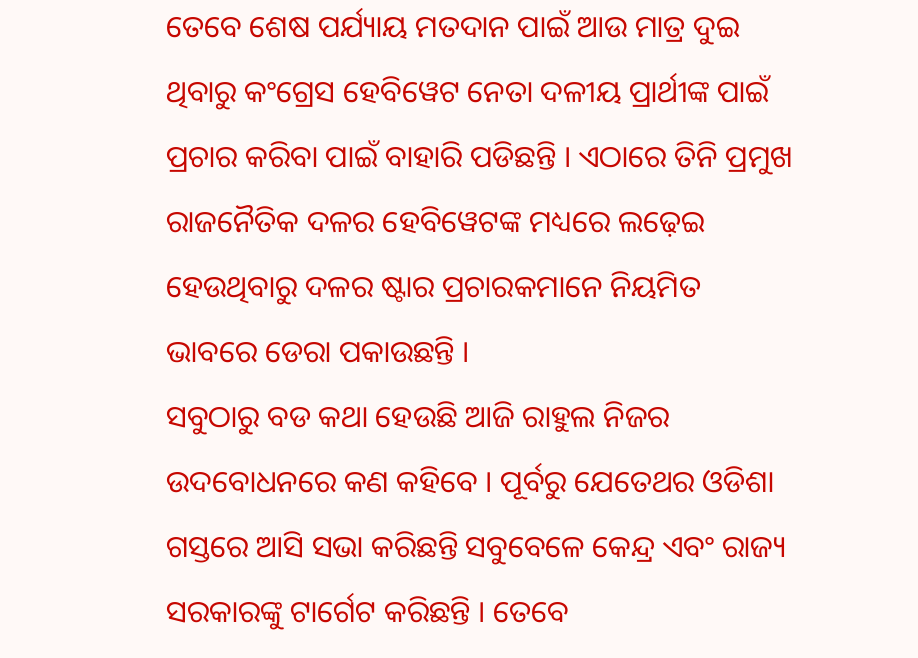ତେବେ ଶେଷ ପର୍ଯ୍ୟାୟ ମତଦାନ ପାଇଁ ଆଉ ମାତ୍ର ଦୁଇ ଥିବାରୁ କଂଗ୍ରେସ ହେବିୱେଟ ନେତା ଦଳୀୟ ପ୍ରାର୍ଥୀଙ୍କ ପାଇଁ ପ୍ରଚାର କରିବା ପାଇଁ ବାହାରି ପଡିଛନ୍ତି । ଏଠାରେ ତିନି ପ୍ରମୁଖ ରାଜନୈତିକ ଦଳର ହେବିୱେଟଙ୍କ ମଧ୍ୟରେ ଲଢ଼େଇ ହେଉଥିବାରୁ ଦଳର ଷ୍ଟାର ପ୍ରଚାରକମାନେ ନିୟମିତ ଭାବରେ ଡେରା ପକାଉଛନ୍ତି ।
ସବୁଠାରୁ ବଡ କଥା ହେଉଛି ଆଜି ରାହୁଲ ନିଜର ଉଦବୋଧନରେ କଣ କହିବେ । ପୂର୍ବରୁ ଯେତେଥର ଓଡିଶା ଗସ୍ତରେ ଆସି ସଭା କରିଛନ୍ତି ସବୁବେଳେ କେନ୍ଦ୍ର ଏବଂ ରାଜ୍ୟ ସରକାରଙ୍କୁ ଟାର୍ଗେଟ କରିଛନ୍ତି । ତେବେ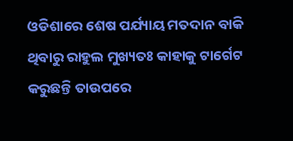ଓଡିଶାରେ ଶେଷ ପର୍ଯ୍ୟାୟ ମତଦାନ ବାକି ଥିବାରୁ ରାହୁଲ ମୁଖ୍ୟତଃ କାହାକୁ ଟାର୍ଗେଟ କରୁଛନ୍ତି ତାଉପରେ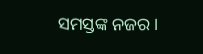ସମସ୍ତଙ୍କ ନଜର ।